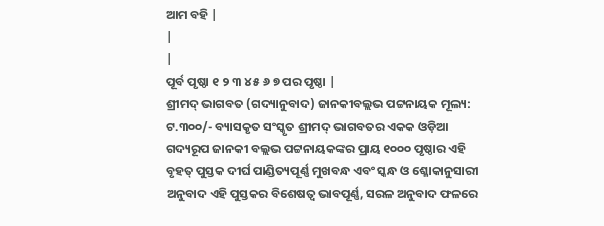ଆମ ବହି |
|
|
ପୂର୍ବ ପୃଷ୍ଠା ୧ ୨ ୩ ୪ ୫ ୬ ୭ ପର ପୃଷ୍ଠା |
ଶ୍ରୀମଦ୍ ଭାଗବତ (ଗଦ୍ୟାନୁବାଦ) ଜାନକୀବଲ୍ଲଭ ପଟ୍ଟନାୟକ ମୂଲ୍ୟ: ଟ.୩୦୦/- ବ୍ୟାସକୃତ ସଂସ୍କୃତ ଶ୍ରୀମଦ୍ ଭାଗବତର ଏକକ ଓଡ଼ିଆ ଗଦ୍ୟରୂପ ଜାନକୀ ବଲ୍ଲଭ ପଟ୍ଟନାୟକଙ୍କର ପ୍ରାୟ ୧୦୦୦ ପୃଷ୍ଠାର ଏହି ବୃହତ୍ ପୁସ୍ତକ ଦୀର୍ଘ ପାଣ୍ଡିତ୍ୟପୂର୍ଣ୍ଣ ମୁଖବନ୍ଧ ଏବଂ ସ୍କନ୍ଧ ଓ ଶ୍ଳୋକାନୁସାରୀ ଅନୁବାଦ ଏହି ପୁସ୍ତକର ବିଶେଷତ୍ବ ଭାବପୂର୍ଣ୍ଣ, ସରଳ ଅନୁବାଦ ଫଳରେ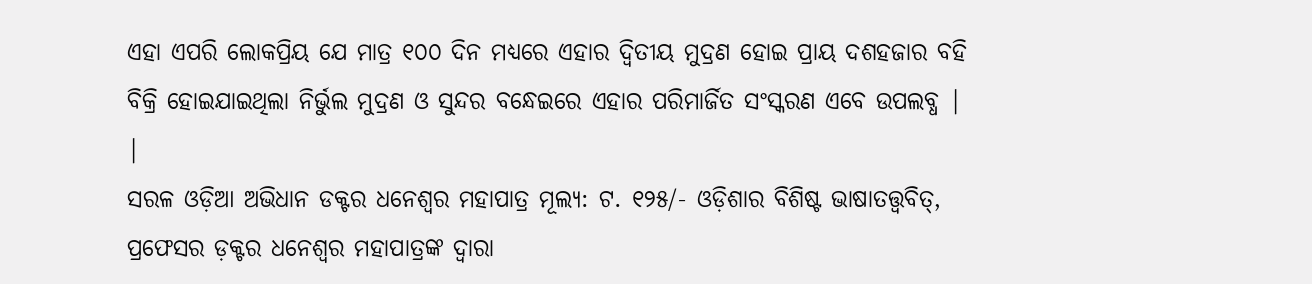ଏହା ଏପରି ଲୋକପ୍ରିୟ ଯେ ମାତ୍ର ୧୦୦ ଦିନ ମଧ୍ୟରେ ଏହାର ଦ୍ବିତୀୟ ମୁଦ୍ରଣ ହୋଇ ପ୍ରାୟ ଦଶହଜାର ବହି ବିକ୍ରି ହୋଇଯାଇଥିଲା ନିର୍ଭୁଲ ମୁଦ୍ରଣ ଓ ସୁନ୍ଦର ବନ୍ଧେଇରେ ଏହାର ପରିମାର୍ଜିତ ସଂସ୍କରଣ ଏବେ ଉପଲବ୍ଧ |
|
ସରଳ ଓଡ଼ିଆ ଅଭିଧାନ ଡକ୍ଟର ଧନେଶ୍ବର ମହାପାତ୍ର ମୂଲ୍ୟ: ଟ. ୧୨୫/- ଓଡ଼ିଶାର ବିଶିଷ୍ଟ ଭାଷାତତ୍ତ୍ବବିତ୍, ପ୍ରଫେସର ଡ଼କ୍ଟର ଧନେଶ୍ବର ମହାପାତ୍ରଙ୍କ ଦ୍ବାରା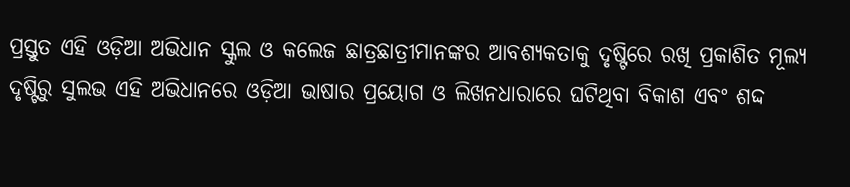ପ୍ରସ୍ତୁତ ଏହି ଓଡ଼ିଆ ଅଭିଧାନ ସ୍କୁଲ ଓ କଲେଜ ଛାତ୍ରଛାତ୍ରୀମାନଙ୍କର ଆବଶ୍ୟକତାକୁ ଦୃଷ୍ଟିରେ ରଖି ପ୍ରକାଶିତ ମୂଲ୍ୟ ଦୃଷ୍ଟିରୁ ସୁଲଭ ଏହି ଅଭିଧାନରେ ଓଡ଼ିଆ ଭାଷାର ପ୍ରୟୋଗ ଓ ଲିଖନଧାରାରେ ଘଟିଥିବା ବିକାଶ ଏବଂ ଶଦ୍ଦ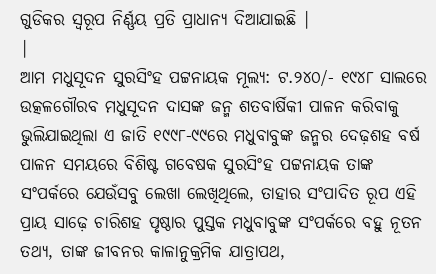ଗୁଡିକର ସ୍ବରୂପ ନିର୍ଣ୍ଣୟ ପ୍ରତି ପ୍ରାଧାନ୍ୟ ଦିଆଯାଇଛି |
|
ଆମ ମଧୁସୂଦନ ସୁରସିଂହ ପଟ୍ଟନାୟକ ମୂଲ୍ୟ: ଟ.୨୪୦/- ୧୯୪୮ ସାଲରେ ଉତ୍କଳଗୌରବ ମଧୁସୂଦନ ଦାସଙ୍କ ଜନ୍ମ ଶତବାର୍ଷିକୀ ପାଳନ କରିବାକୁ ଭୁଲିଯାଇଥିଲା ଏ ଜାତି ୧୯୯୮-୯୯ରେ ମଧୁବାବୁଙ୍କ ଜନ୍ମର ଦେଢ଼ଶହ ବର୍ଷ ପାଳନ ସମୟରେ ବିଶିଷ୍ଟ ଗବେଷକ ସୁରସିଂହ ପଟ୍ଟନାୟକ ତାଙ୍କ ସଂପର୍କରେ ଯେଉଁସବୁ ଲେଖା ଲେଖିଥିଲେ, ତାହାର ସଂପାଦିତ ରୂପ ଏହି ପ୍ରାୟ ସାଢ଼େ ଚାରିଶହ ପୃଷ୍ଠାର ପୁସ୍ତକ ମଧୁବାବୁଙ୍କ ସଂପର୍କରେ ବହୁ ନୂତନ ତଥ୍ୟ, ତାଙ୍କ ଜୀବନର କାଳାନୁକ୍ରମିକ ଯାତ୍ରାପଥ,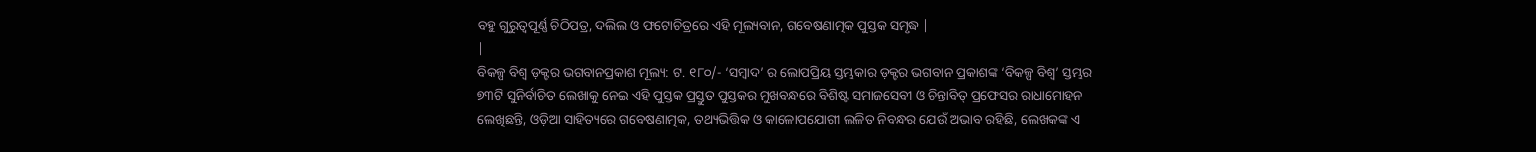ବହୁ ଗୁରୁତ୍ବପୂର୍ଣ୍ଣ ଚିଠିପତ୍ର, ଦଲିଲ ଓ ଫଟୋଚିତ୍ରରେ ଏହି ମୂଲ୍ୟବାନ, ଗବେଷଣାତ୍ମକ ପୁସ୍ତକ ସମୃଦ୍ଧ |
|
ବିକଳ୍ପ ବିଶ୍ବ ଡ଼କ୍ଟର ଭଗବାନପ୍ରକାଶ ମୂଲ୍ୟ: ଟ. ୧୮୦/- ‘ସମ୍ବାଦ’ ର ଲୋପପ୍ରିୟ ସ୍ତମ୍ଭକାର ଡ଼କ୍ଟର ଭଗବାନ ପ୍ରକାଶଙ୍କ ‘ବିକଳ୍ପ ବିଶ୍ବ’ ସ୍ତମ୍ଭର ୭୩ଟି ସୁନିର୍ବାଚିତ ଲେଖାକୁ ନେଇ ଏହି ପୁସ୍ତକ ପ୍ରସ୍ତୁତ ପୁସ୍ତକର ମୁଖବନ୍ଧରେ ବିଶିଷ୍ଟ ସମାଜସେବୀ ଓ ଚିନ୍ତାବିତ୍ ପ୍ରଫେସର ରାଧାମୋହନ ଲେଖିଛନ୍ତି, ଓଡ଼ିଆ ସାହିତ୍ୟରେ ଗବେଷଣାତ୍ମକ, ତଥ୍ୟଭିତ୍ତିକ ଓ କାଳୋପଯୋଗୀ ଲଳିତ ନିବନ୍ଧର ଯେଉଁ ଅଭାବ ରହିଛି, ଲେଖକଙ୍କ ଏ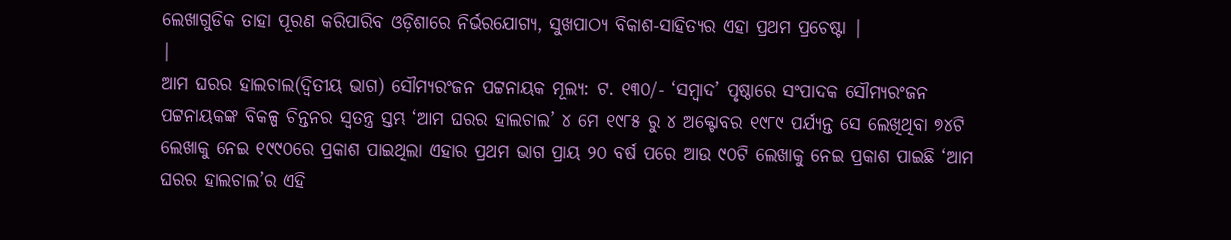ଲେଖାଗୁଡିକ ତାହା ପୂରଣ କରିପାରିବ ଓଡ଼ିଶାରେ ନିର୍ଭରଯୋଗ୍ୟ, ସୁଖପାଠ୍ୟ ବିକାଶ-ସାହିତ୍ୟର ଏହା ପ୍ରଥମ ପ୍ରଚେଷ୍ଟା |
|
ଆମ ଘରର ହାଲଚାଲ(ଦ୍ବିତୀୟ ଭାଗ) ସୌମ୍ୟରଂଜନ ପଟ୍ଟନାୟକ ମୂଲ୍ୟ: ଟ. ୧୩୦/- ‘ସମ୍ବାଦ’ ପୃଷ୍ଠାରେ ସଂପାଦକ ସୌମ୍ୟରଂଜନ ପଟ୍ଟନାୟକଙ୍କ ବିକଳ୍ପ ଚିନ୍ତନର ସ୍ବତନ୍ତ୍ର ସ୍ତମ୍ଭ ‘ଆମ ଘରର ହାଲଚାଲ’ ୪ ମେ ୧୯୮୫ ରୁ ୪ ଅକ୍ଟୋବର ୧୯୮୯ ପର୍ଯ୍ୟନ୍ତ ସେ ଲେଖିଥିବା ୭୪ଟି ଲେଖାକୁ ନେଇ ୧୯୯୦ରେ ପ୍ରକାଶ ପାଇଥିଲା ଏହାର ପ୍ରଥମ ଭାଗ ପ୍ରାୟ ୨୦ ବର୍ଷ ପରେ ଆଉ ୯୦ଟି ଲେଖାକୁ ନେଇ ପ୍ରକାଶ ପାଇଛି ‘ଆମ ଘରର ହାଲଚାଲ’ର ଏହି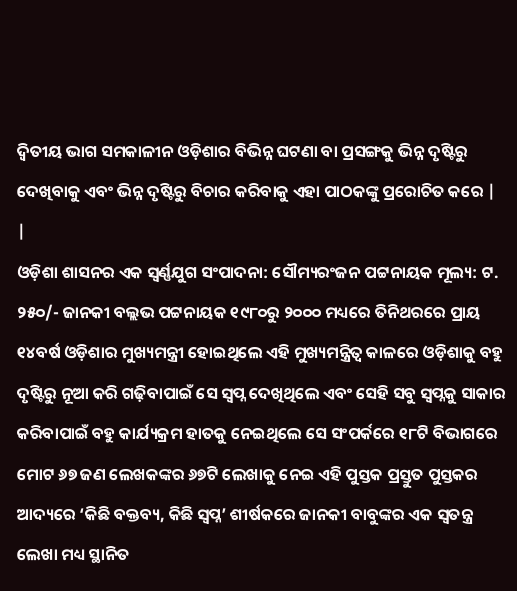ଦ୍ବିତୀୟ ଭାଗ ସମକାଳୀନ ଓଡ଼ିଶାର ବିଭିନ୍ନ ଘଟଣା ବା ପ୍ରସଙ୍ଗକୁ ଭିନ୍ନ ଦୃଷ୍ଟିରୁ ଦେଖିବାକୁ ଏବଂ ଭିନ୍ନ ଦୃଷ୍ଟିରୁ ବିଚାର କରିବାକୁ ଏହା ପାଠକଙ୍କୁ ପ୍ରରୋଚିତ କରେ |
|
ଓଡ଼ିଶା ଶାସନର ଏକ ସ୍ବର୍ଣ୍ଣଯୁଗ ସଂପାଦନା: ସୌମ୍ୟରଂଜନ ପଟ୍ଟନାୟକ ମୂଲ୍ୟ: ଟ. ୨୫୦/- ଜାନକୀ ବଲ୍ଲଭ ପଟ୍ଟନାୟକ ୧୯୮୦ରୁ ୨୦୦୦ ମଧ୍ୟରେ ତିନିଥରରେ ପ୍ରାୟ ୧୪ବର୍ଷ ଓଡ଼ିଶାର ମୁଖ୍ୟମନ୍ତ୍ରୀ ହୋଇଥିଲେ ଏହି ମୁଖ୍ୟମନ୍ତ୍ରିତ୍ବ କାଳରେ ଓଡ଼ିଶାକୁ ବହୁ ଦୃଷ୍ଟିରୁ ନୂଆ କରି ଗଢ଼ିବାପାଇଁ ସେ ସ୍ବପ୍ନ ଦେଖିଥିଲେ ଏବଂ ସେହି ସବୁ ସ୍ବପ୍ନକୁ ସାକାର କରିବାପାଇଁ ବହୁ କାର୍ଯ୍ୟକ୍ରମ ହାତକୁ ନେଇଥିଲେ ସେ ସଂପର୍କରେ ୧୮ଟି ବିଭାଗରେ ମୋଟ ୬୭ ଜଣ ଲେଖକଙ୍କର ୬୭ଟି ଲେଖାକୁ ନେଇ ଏହି ପୁସ୍ତକ ପ୍ରସ୍ତୁତ ପୁସ୍ତକର ଆଦ୍ୟରେ ‘କିଛି ବକ୍ତବ୍ୟ, କିଛି ସ୍ବପ୍ନ’ ଶୀର୍ଷକରେ ଜାନକୀ ବାବୁଙ୍କର ଏକ ସ୍ବତନ୍ତ୍ର ଲେଖା ମଧ୍ୟ ସ୍ଥାନିତ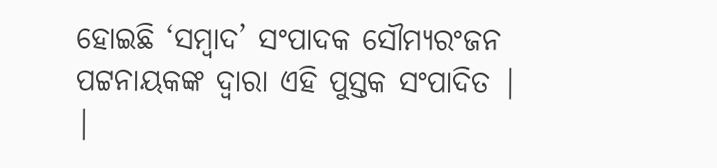ହୋଇଛି ‘ସମ୍ବାଦ’ ସଂପାଦକ ସୌମ୍ୟରଂଜନ ପଟ୍ଟନାୟକଙ୍କ ଦ୍ବାରା ଏହି ପୁସ୍ତକ ସଂପାଦିତ |
|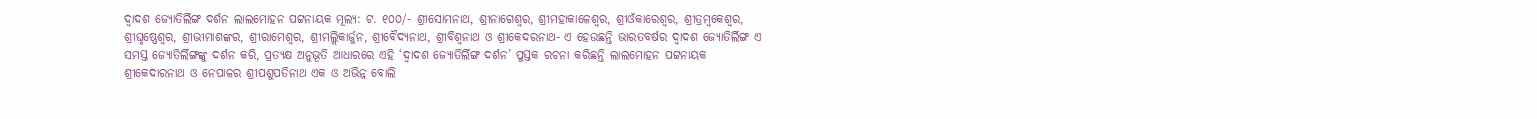ଦ୍ବାଦଶ ଜ୍ୟୋତିର୍ଲିଙ୍ଗ ଦର୍ଶନ ଲାଲମୋହନ ପଟ୍ଟନାୟକ ମୂଲ୍ୟ: ଟ. ୧୦୦/- ଶ୍ରୀସୋମନାଥ, ଶ୍ରୀନାଗେଶ୍ବର, ଶ୍ରୀମହାକାଳେଶ୍ବର, ଶ୍ରୀଓଁକାରେଶ୍ବର, ଶ୍ରୀତ୍ରମ୍ବକେଶ୍ବର, ଶ୍ରୀଘୃଷ୍ଣେଶ୍ବର, ଶ୍ରୀଭୀମାଶଙ୍କର, ଶ୍ରୀରାମେଶ୍ବର, ଶ୍ରୀମଲ୍ଲିକାର୍ଜୁନ, ଶ୍ରୀବୈଦ୍ୟନାଥ, ଶ୍ରୀବିଶ୍ବନାଥ ଓ ଶ୍ରୀକେଦରନାଥ- ଏ ହେଉଛନ୍ତି ଭାରତବର୍ଷର ଦ୍ବାଦଶ ଜ୍ୟୋତିର୍ଲିଙ୍ଗ ଏ ସମସ୍ତ ଜ୍ୟୋତିର୍ଲିଙ୍ଗଙ୍କୁ ଦର୍ଶନ କରି, ପ୍ରତ୍ୟକ୍ଷ ଅନୁଭୂତି ଆଧାରରେ ଏହି ‘ଦ୍ବାଦଶ ଜ୍ୟୋତିର୍ଲିଙ୍ଗ ଦର୍ଶନ’ ପୁସ୍ତକ ରଚନା କରିଛନ୍ତି ଲାଲମୋହନ ପଟ୍ଟନାୟକ ଶ୍ରୀକେଦାରନାଥ ଓ ନେପାଳର ଶ୍ରୀପଶୁପତିନାଥ ଏକ ଓ ଅଭିନ୍ନ ବୋଲି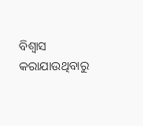ବିଶ୍ବାସ କରାଯାଉଥିବାରୁ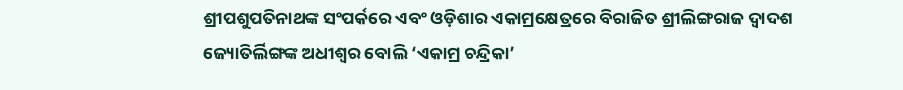ଶ୍ରୀପଶୁପତିନାଥଙ୍କ ସଂପର୍କରେ ଏବଂ ଓଡ଼ିଶାର ଏକାମ୍ରକ୍ଷେତ୍ରରେ ବିରାଜିତ ଶ୍ରୀଲିଙ୍ଗରାଜ ଦ୍ବାଦଶ ଜ୍ୟୋତିର୍ଲିଙ୍ଗଙ୍କ ଅଧୀଶ୍ବର ବୋଲି ‘ଏକାମ୍ର ଚନ୍ଦ୍ରିକା’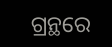ଗ୍ରନ୍ଥରେ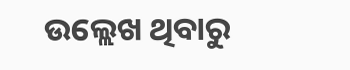ଉଲ୍ଲେଖ ଥିବାରୁ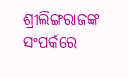ଶ୍ରୀଲିଙ୍ଗରାଜଙ୍କ ସଂପର୍କରେ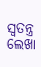ସ୍ବତନ୍ତ୍ର ଲେଖା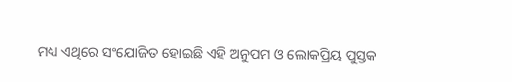ମଧ୍ୟ ଏଥିରେ ସଂଯୋଜିତ ହୋଇଛି ଏହି ଅନୁପମ ଓ ଲୋକପ୍ରିୟ ପୁସ୍ତକ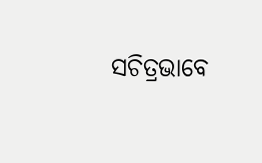ସଚିତ୍ରଭାବେ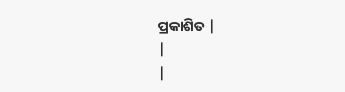ପ୍ରକାଶିତ |
|
|